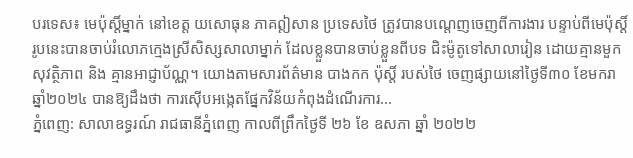បរទេស៖ មេប៉ុស្តិ៍ម្នាក់ នៅខេត្ត យសោធុន ភាគឦសាន ប្រទេសថៃ ត្រូវបានបណ្តេញចេញពីការងារ បន្ទាប់ពីមេប៉ុស្តិ៍រូបនេះបានចាប់រំលោភក្មេងស្រីសិស្សសាលាម្នាក់ ដែលខ្លួនបានចាប់ខ្លួនពីបទ ជិះម៉ូតូទៅសាលារៀន ដោយគ្មានមួកសុវត្ថិភាព និង គ្មានអាជ្ញាប័ណ្ណ។ យោងតាមសារព័ត៌មាន បាងកក ប៉ុស្តិ៍ របស់ថៃ ចេញផ្សាយនៅថ្ងៃទី៣០ ខែមករា ឆ្នាំ២០២៤ បានឱ្យដឹងថា ការស៊ើបអង្កេតផ្នែកវិន័យកំពុងដំណើរការ...
ភ្នំពេញ: សាលាឧទ្ធរណ៍ រាជធានីភ្នំពេញ កាលពីព្រឹកថ្ងៃទី ២៦ ខែ ឧសភា ឆ្នាំ ២០២២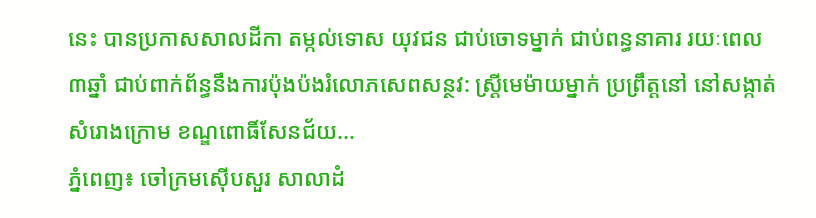នេះ បានប្រកាសសាលដីកា តម្កល់ទោស យុវជន ជាប់ចោទម្នាក់ ជាប់ពន្ធនាគារ រយៈពេល ៣ឆ្នាំ ជាប់ពាក់ព័ន្ធនឹងការប៉ុងប៉ងរំលោភសេពសន្ថវ: ស្រ្តីមេម៉ាយម្នាក់ ប្រព្រឹត្តនៅ នៅសង្កាត់សំរោងក្រោម ខណ្ឌពោធិ៍សែនជ័យ...
ភ្នំពេញ៖ ចៅក្រមស៊ើបសួរ សាលាដំ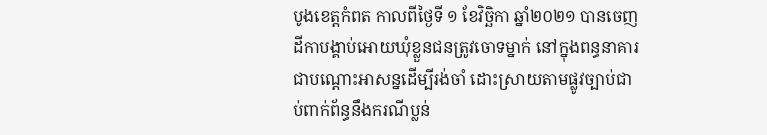បូងខេត្តកំពត កាលពីថ្ងៃទី ១ ខែវិច្ឆិកា ឆ្នាំ២០២១ បានចេញដីកាបង្គាប់អោយឃុំខ្លួនជនត្រូវចោទម្នាក់ នៅក្នុងពន្ធនាគារជាបណ្ដោះអាសន្នដើម្បីរង់ចាំ ដោះស្រាយតាមផ្លូវច្បាប់ជាប់ពាក់ព័ន្ធនឹងករណីប្លន់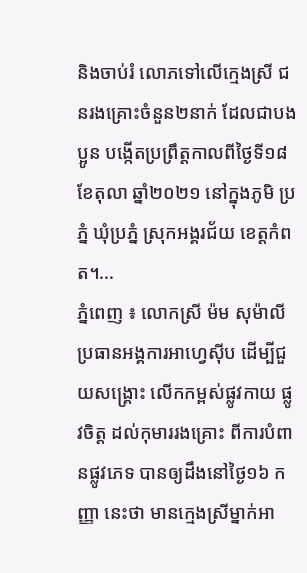និងចាប់រំ លោភទៅលើក្មេងស្រី ជនរងគ្រោះចំនួន២នាក់ ដែលជាបងប្អូន បង្កើតប្រព្រឹត្តកាលពីថ្ងៃទី១៨ ខែតុលា ឆ្នាំ២០២១ នៅក្នុងភូមិ ប្រភ្នំ ឃុំប្រភ្នំ ស្រុកអង្គរជ័យ ខេត្តកំពត។...
ភ្នំពេញ ៖ លោកស្រី ម៉ម សុម៉ាលី ប្រធានអង្គការអាហ្វេស៊ីប ដើម្បីជួយសង្រ្គោះ លើកកម្ពស់ផ្លូវកាយ ផ្លូវចិត្ត ដល់កុមាររងគ្រោះ ពីការបំពានផ្លូវភេទ បានឲ្យដឹងនៅថ្ងៃ១៦ កញ្ញា នេះថា មានក្មេងស្រីម្នាក់អា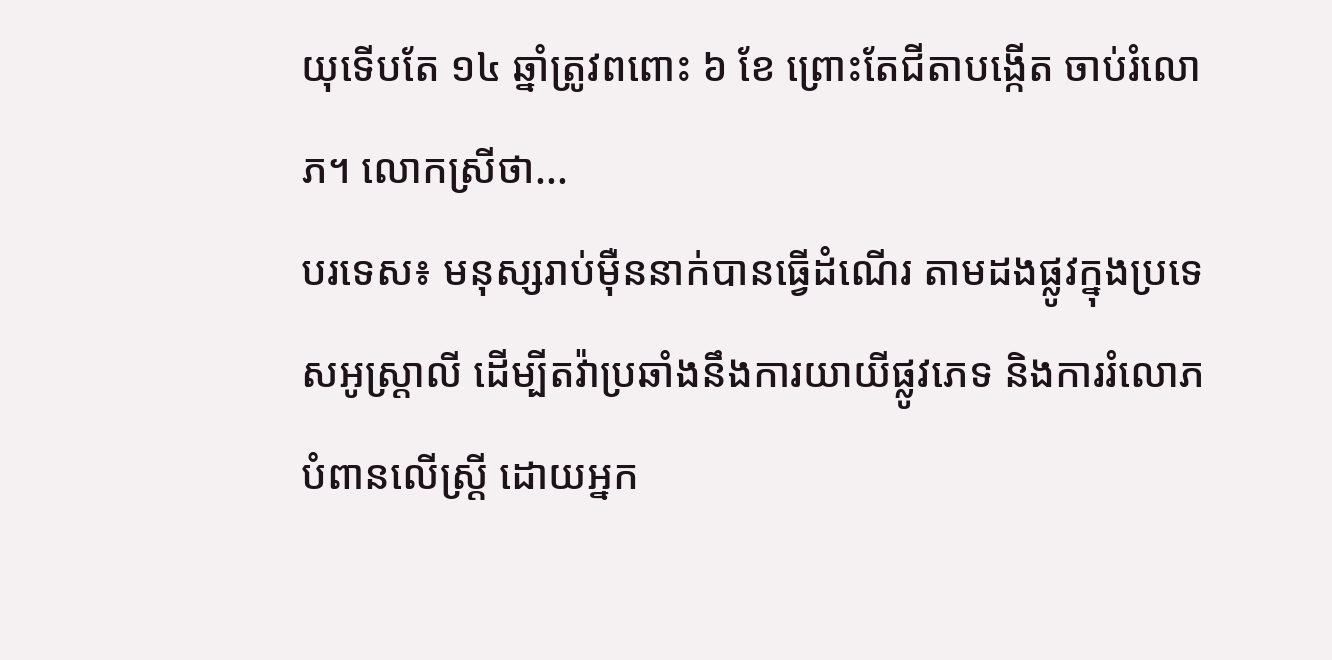យុទើបតែ ១៤ ឆ្នាំត្រូវពពោះ ៦ ខែ ព្រោះតែជីតាបង្កើត ចាប់រំលោភ។ លោកស្រីថា...
បរទេស៖ មនុស្សរាប់ម៉ឺននាក់បានធ្វើដំណើរ តាមដងផ្លូវក្នុងប្រទេសអូស្ត្រាលី ដើម្បីតវ៉ាប្រឆាំងនឹងការយាយីផ្លូវភេទ និងការរំលោភបំពានលើស្ត្រី ដោយអ្នក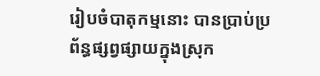រៀបចំបាតុកម្មនោះ បានប្រាប់ប្រព័ន្ធផ្សព្វផ្សាយក្នុងស្រុក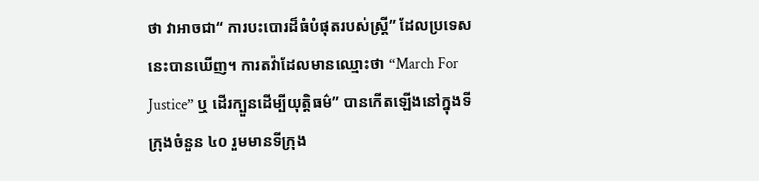ថា វាអាចជា“ ការបះបោរដ៏ធំបំផុតរបស់ស្ត្រី” ដែលប្រទេសនេះបានឃើញ។ ការតវ៉ាដែលមានឈ្មោះថា “March For Justice” ឬ ដើរក្បួនដើម្បីយុត្តិធម៌” បានកើតឡើងនៅក្នុងទីក្រុងចំនួន ៤០ រួមមានទីក្រុង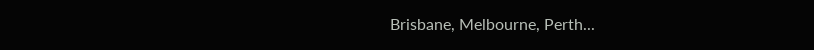Brisbane, Melbourne, Perth...